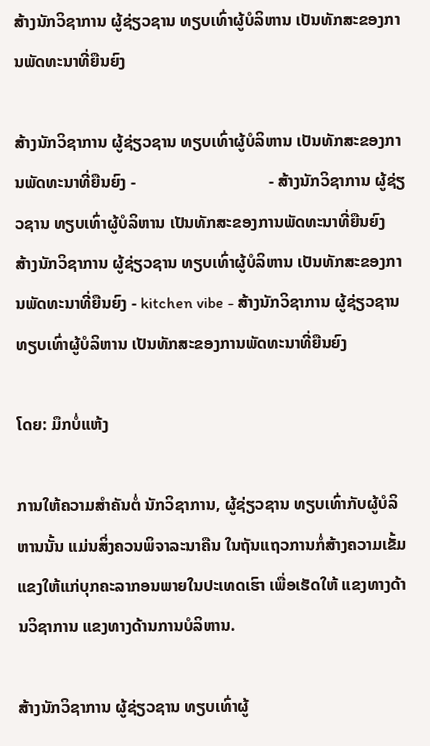ສ້າງນັກວິຊາການ ຜູ້ຊ່ຽວຊານ ທຽບເທົ່າຜູ້ບໍລິຫານ ເປັນທັກສະຂອງການພັດທະນາທີ່ຍືນຍົງ

ສ້າງນັກວິຊາການ ຜູ້ຊ່ຽວຊານ ທຽບເທົ່າຜູ້ບໍລິຫານ ເປັນທັກສະຂອງການພັດທະນາທີ່ຍືນຍົງ -                                - ສ້າງນັກວິຊາການ ຜູ້ຊ່ຽວຊານ ທຽບເທົ່າຜູ້ບໍລິຫານ ເປັນທັກສະຂອງການພັດທະນາທີ່ຍືນຍົງ
ສ້າງນັກວິຊາການ ຜູ້ຊ່ຽວຊານ ທຽບເທົ່າຜູ້ບໍລິຫານ ເປັນທັກສະຂອງການພັດທະນາທີ່ຍືນຍົງ - kitchen vibe - ສ້າງນັກວິຊາການ ຜູ້ຊ່ຽວຊານ ທຽບເທົ່າຜູ້ບໍລິຫານ ເປັນທັກສະຂອງການພັດທະນາທີ່ຍືນຍົງ

ໂດຍ: ມຶກບໍ່ແຫ້ງ

ການໃຫ້ຄວາມສຳຄັນຕໍ່ ນັກວິຊາການ, ຜູ້ຊ່ຽວຊານ ທຽບເທົ່າກັບຜູ້ບໍລິຫານນັ້ນ ແມ່ນສິ່ງຄວນພິຈາລະນາຄືນ ໃນຖັນແຖວການກໍ່ສ້າງຄວາມເຂັ້ມແຂງໃຫ້ແກ່ບຸກຄະລາກອນພາຍໃນປະເທດເຮົາ ເພື່ອເຮັດໃຫ້ ແຂງທາງດ້ານວິຊາການ ແຂງທາງດ້ານການບໍລິຫານ.

ສ້າງນັກວິຊາການ ຜູ້ຊ່ຽວຊານ ທຽບເທົ່າຜູ້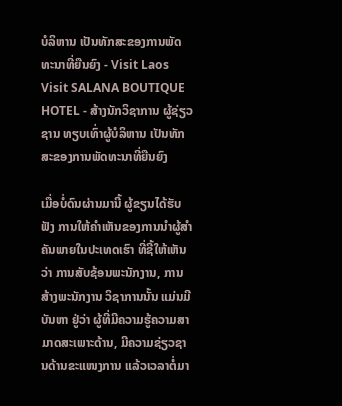ບໍລິຫານ ເປັນທັກສະຂອງການພັດທະນາທີ່ຍືນຍົງ - Visit Laos Visit SALANA BOUTIQUE HOTEL - ສ້າງນັກວິຊາການ ຜູ້ຊ່ຽວຊານ ທຽບເທົ່າຜູ້ບໍລິຫານ ເປັນທັກສະຂອງການພັດທະນາທີ່ຍືນຍົງ

ເມື່ອບໍ່ດົນຜ່ານມານີ້ ຜູ້ຂຽນໄດ້ຮັບຟັງ ການໃຫ້ຄຳເຫັນຂອງການນຳຜູ້ສຳຄັນພາຍໃນປະເທດເຮົາ ທີ່ຊີ້ໃຫ້ເຫັນວ່າ ການສັບຊ້ອນພະນັກງານ, ການສ້າງພະນັກງານ ວິຊາການນັ້ນ ແມ່ນມີບັນຫາ ຢູ່ວ່າ ຜູ້ທີ່ມີຄວາມຮູ້ຄວາມສາມາດສະເພາະດ້ານ, ມີຄວາມຊ່ຽວຊານດ້ານຂະແໜງການ ແລ້ວເວລາຕໍ່ມາ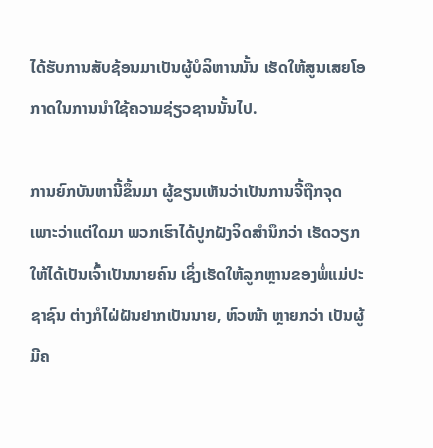ໄດ້ຮັບການສັບຊ້ອນມາເປັນຜູ້ບໍລິຫານນັ້ນ ເຮັດໃຫ້ສູນເສຍໂອກາດໃນການນຳໃຊ້ຄວາມຊ່ຽວຊານນັ້ນໄປ.

ການຍົກບັນຫານີ້ຂຶ້ນມາ ຜູ້ຂຽນເຫັນວ່າເປັນການຈີ້ຖືກຈຸດ ເພາະວ່າແຕ່ໃດມາ ພວກເຮົາໄດ້ປູກຝັງຈິດສຳນຶກວ່າ ເຮັດວຽກໃຫ້ໄດ້ເປັນເຈົ້າເປັນນາຍຄົນ ເຊິ່ງເຮັດໃຫ້ລູກຫຼານຂອງພໍ່ແມ່ປະຊາຊົນ ຕ່າງກໍໄຝ່ຝັນຢາກເປັນນາຍ, ຫົວໜ້າ ຫຼາຍກວ່າ ເປັນຜູ້ມີຄ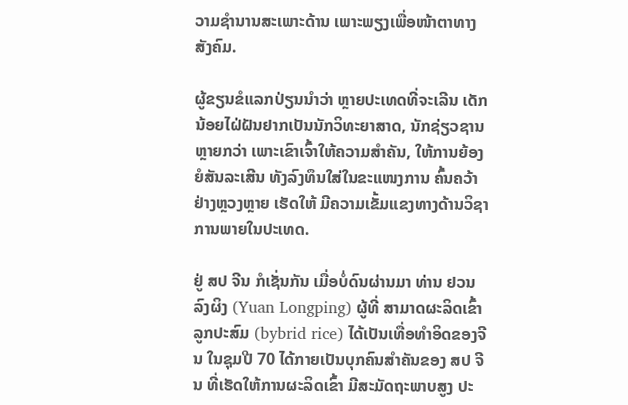ວາມຊຳນານສະເພາະດ້ານ ເພາະພຽງເພື່ອໜ້າຕາທາງສັງຄົມ.

ຜູ້ຂຽນຂໍແລກປ່ຽນນຳວ່າ ຫຼາຍປະເທດທີ່ຈະເລີນ ເດັກນ້ອຍໄຝ່ຝັນຢາກເປັນນັກວິທະຍາສາດ, ນັກຊ່ຽວຊານ ຫຼາຍກວ່າ ເພາະເຂົາເຈົ້າໃຫ້ຄວາມສຳຄັນ, ໃຫ້ການຍ້ອງຍໍສັນລະເສີນ ທັງລົງທຶນໃສ່ໃນຂະແໜງການ ຄົ້ນຄວ້າຢ່າງຫຼວງຫຼາຍ ເຮັດໃຫ້ ມີຄວາມເຂັ້ມແຂງທາງດ້ານວິຊາການພາຍໃນປະເທດ.

ຢູ່ ສປ ຈີນ ກໍເຊັ່ນກັນ ເມື່ອບໍ່ດົນຜ່ານມາ ທ່ານ ຢວນ ລົງຜິງ (Yuan Longping) ຜູ້ທີ່ ສາມາດຜະລິດເຂົ້າ ລູກປະສົມ (bybrid rice) ໄດ້ເປັນເທື່ອທຳອິດຂອງຈີນ ໃນຊຸມປີ 70 ໄດ້ກາຍເປັນບຸກຄົນສຳຄັນຂອງ ສປ ຈີນ ທີ່ເຮັດໃຫ້ການຜະລິດເຂົ້າ ມີສະມັດຖະພາບສູງ ປະ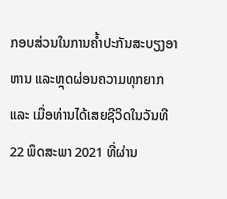ກອບສ່ວນໃນການຄໍ້າປະກັນສະບຽງອາຫານ ແລະຫຼຸດຜ່ອນຄວາມທຸກຍາກ ແລະ ເມື່ອທ່ານໄດ້ເສຍຊີວິດໃນວັນທີ 22 ພຶດສະພາ 2021 ທີ່ຜ່ານ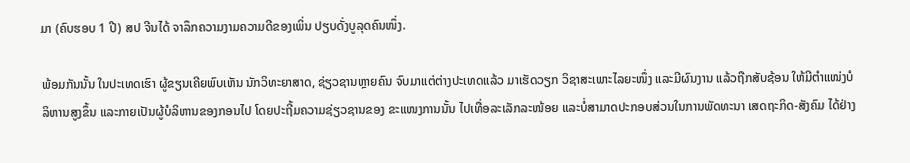ມາ (ຄົບຮອບ 1 ປີ) ສປ ຈີນໄດ້ ຈາລຶກຄວາມງາມຄວາມດີຂອງເພິ່ນ ປຽບດັ່ງບູລຸດຄົນໜຶ່ງ.

ພ້ອມກັນນັ້ນ ໃນປະເທດເຮົາ ຜູ້ຂຽນເຄີຍພົບເຫັນ ນັກວິທະຍາສາດ, ຊ່ຽວຊານຫຼາຍຄົນ ຈົບມາແຕ່ຕ່າງປະເທດແລ້ວ ມາເຮັດວຽກ ວິຊາສະເພາະໄລຍະໜຶ່ງ ແລະມີຜົນງານ ແລ້ວຖືກສັບຊ້ອນ ໃຫ້ມີຕຳແໜ່ງບໍລິຫານສູງຂຶ້ນ ແລະກາຍເປັນຜູ້ບໍລິຫານຂອງກອນໄປ ໂດຍປະຖີ້ມຄວາມຊ່ຽວຊານຂອງ ຂະແໜງການນັ້ນ ໄປເທື່ອລະເລັກລະໜ້ອຍ ແລະບໍ່ສາມາດປະກອບສ່ວນໃນການພັດທະນາ ເສດຖະກິດ-ສັງຄົມ ໄດ້ຢ່າງ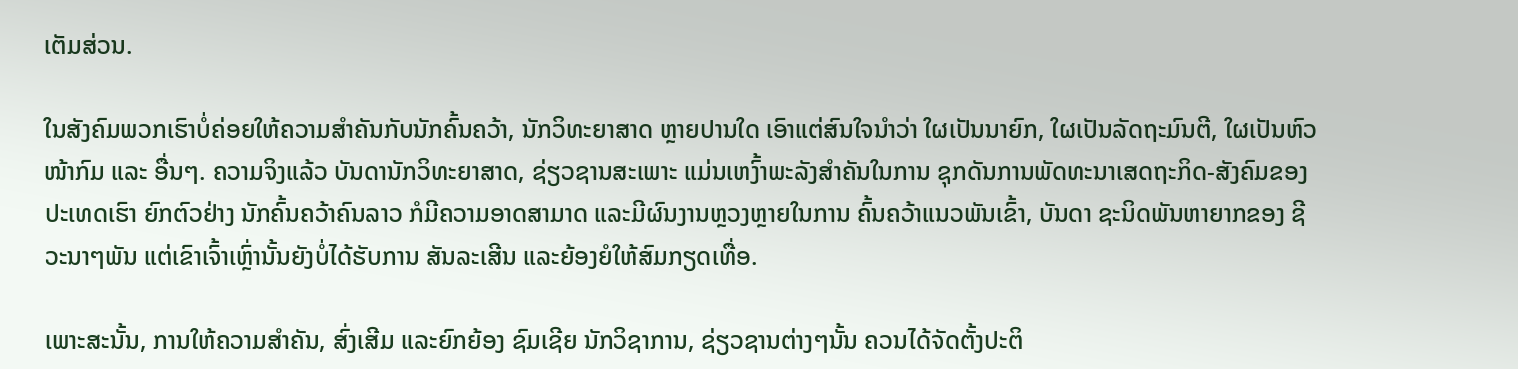ເຕັມສ່ວນ.

ໃນສັງຄົມພວກເຮົາບໍ່ຄ່ອຍໃຫ້ຄວາມສຳຄັນກັບນັກຄົ້ນຄວ້າ, ນັກວິທະຍາສາດ ຫຼາຍປານໃດ ເອົາແຕ່ສົນໃຈນຳວ່າ ໃຜເປັນນາຍົກ, ໃຜເປັນລັດຖະມົນຕີ, ໃຜເປັນຫົວໜ້າກົມ ແລະ ອື່ນໆ. ຄວາມຈິງແລ້ວ ບັນດານັກວິທະຍາສາດ, ຊ່ຽວຊານສະເພາະ ແມ່ນເຫງົ້າພະລັງສຳຄັນໃນການ ຊຸກດັນການພັດທະນາເສດຖະກິດ-ສັງຄົມຂອງປະເທດເຮົາ ຍົກຕົວຢ່າງ ນັກຄົ້ນຄວ້າຄົນລາວ ກໍມີຄວາມອາດສາມາດ ແລະມີຜົນງານຫຼວງຫຼາຍໃນການ ຄົ້ນຄວ້າແນວພັນເຂົ້າ, ບັນດາ ຊະນິດພັນຫາຍາກຂອງ ຊີວະນາໆພັນ ແຕ່ເຂົາເຈົ້າເຫຼົ່ານັ້ນຍັງບໍ່ໄດ້ຮັບການ ສັນລະເສີນ ແລະຍ້ອງຍໍໃຫ້ສົມກຽດເທື່ອ.

ເພາະສະນັ້ນ, ການໃຫ້ຄວາມສຳຄັນ, ສົ່ງເສີມ ແລະຍົກຍ້ອງ ຊົມເຊີຍ ນັກວິຊາການ, ຊ່ຽວຊານຕ່າງໆນັ້ນ ຄວນໄດ້ຈັດຕັ້ງປະຕິ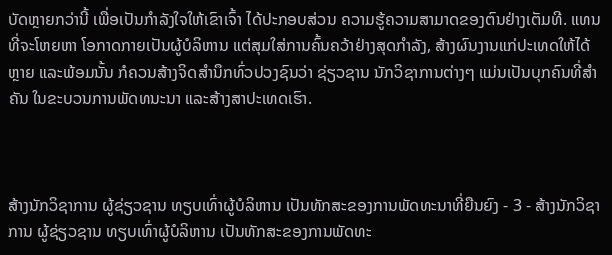ບັດຫຼາຍກວ່ານີ້ ເພື່ອເປັນກຳລັງໃຈໃຫ້ເຂົາເຈົ້າ ໄດ້ປະກອບສ່ວນ ຄວາມຮູ້ຄວາມສາມາດຂອງຕົນຢ່າງເຕັມທີ. ແທນທີ່ຈະໂຫຍຫາ ໂອກາດກາຍເປັນຜູ້ບໍລິຫານ ແຕ່ສຸມໃສ່ການຄົ້ນຄວ້າຢ່າງສຸດກຳລັງ, ສ້າງຜົນງານແກ່ປະເທດໃຫ້ໄດ້ຫຼາຍ ແລະພ້ອມນັ້ນ ກໍຄວນສ້າງຈິດສຳນຶກທົ່ວປວງຊົນວ່າ ຊ່ຽວຊານ ນັກວິຊາການຕ່າງໆ ແມ່ນເປັນບຸກຄົນທີ່ສຳຄັນ ໃນຂະບວນການພັດທນະນາ ແລະສ້າງສາປະເທດເຮົາ.



ສ້າງນັກວິຊາການ ຜູ້ຊ່ຽວຊານ ທຽບເທົ່າຜູ້ບໍລິຫານ ເປັນທັກສະຂອງການພັດທະນາທີ່ຍືນຍົງ - 3 - ສ້າງນັກວິຊາການ ຜູ້ຊ່ຽວຊານ ທຽບເທົ່າຜູ້ບໍລິຫານ ເປັນທັກສະຂອງການພັດທະ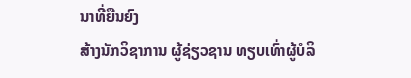ນາທີ່ຍືນຍົງ
ສ້າງນັກວິຊາການ ຜູ້ຊ່ຽວຊານ ທຽບເທົ່າຜູ້ບໍລິ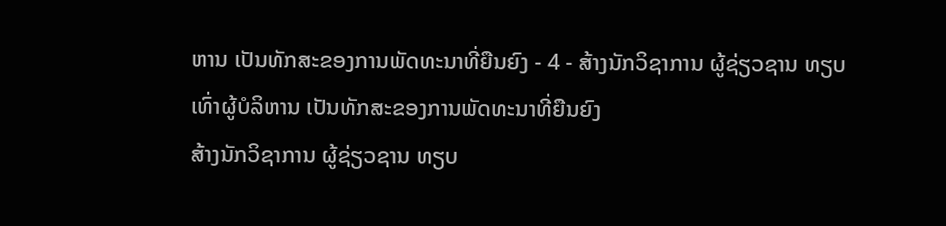ຫານ ເປັນທັກສະຂອງການພັດທະນາທີ່ຍືນຍົງ - 4 - ສ້າງນັກວິຊາການ ຜູ້ຊ່ຽວຊານ ທຽບເທົ່າຜູ້ບໍລິຫານ ເປັນທັກສະຂອງການພັດທະນາທີ່ຍືນຍົງ
ສ້າງນັກວິຊາການ ຜູ້ຊ່ຽວຊານ ທຽບ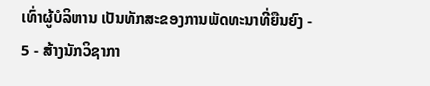ເທົ່າຜູ້ບໍລິຫານ ເປັນທັກສະຂອງການພັດທະນາທີ່ຍືນຍົງ - 5 - ສ້າງນັກວິຊາກາ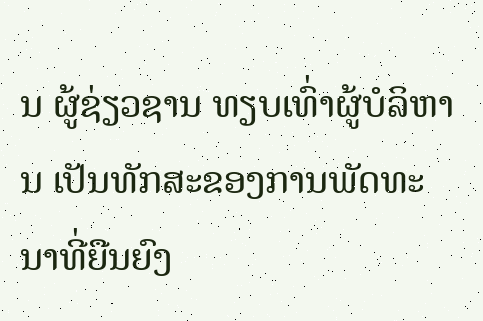ນ ຜູ້ຊ່ຽວຊານ ທຽບເທົ່າຜູ້ບໍລິຫານ ເປັນທັກສະຂອງການພັດທະນາທີ່ຍືນຍົງ